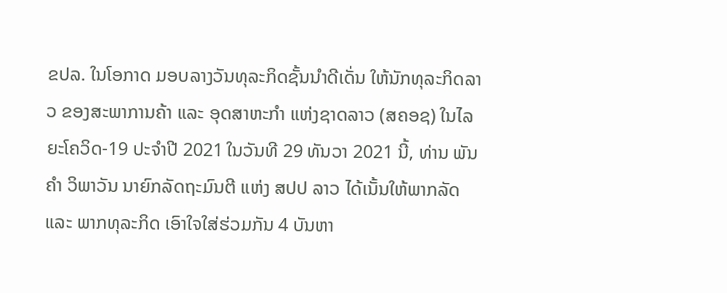ຂປລ. ໃນໂອກາດ ມອບລາງວັນທຸລະກິດຊັ້ນນຳດີເດັ່ນ ໃຫ້ນັກທຸລະກິດລາວ ຂອງສະພາການຄ້າ ແລະ ອຸດສາຫະກຳ ແຫ່ງຊາດລາວ (ສຄອຊ) ໃນໄລຍະໂຄວິດ-19 ປະຈໍາປີ 2021 ໃນວັນທີ 29 ທັນວາ 2021 ນີ້, ທ່ານ ພັນຄໍາ ວິພາວັນ ນາຍົກລັດຖະມົນຕີ ແຫ່ງ ສປປ ລາວ ໄດ້ເນັ້ນໃຫ້ພາກລັດ ແລະ ພາກທຸລະກິດ ເອົາໃຈໃສ່ຮ່ວມກັນ 4 ບັນຫາ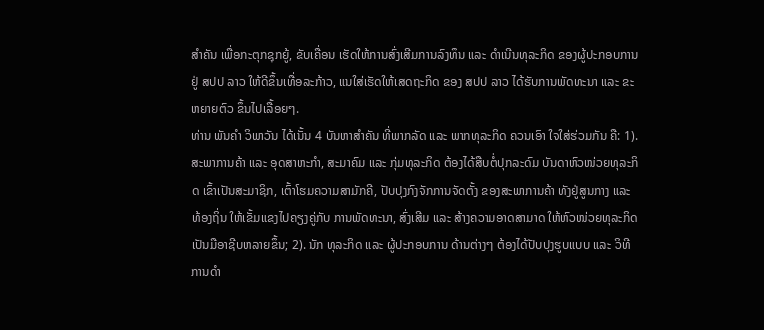ສຳຄັນ ເພື່ອກະຕຸກຊຸກຍູ້, ຂັບເຄື່ອນ ເຮັດໃຫ້ການສົ່ງເສີມການລົງທຶນ ແລະ ດຳເນີນທຸລະກິດ ຂອງຜູ້ປະກອບການ ຢູ່ ສປປ ລາວ ໃຫ້ດີຂຶ້ນເທື່ອລະກ້າວ, ແນໃສ່ເຮັດໃຫ້ເສດຖະກິດ ຂອງ ສປປ ລາວ ໄດ້ຮັບການພັດທະນາ ແລະ ຂະ ຫຍາຍຕົວ ຂຶ້ນໄປເລື້ອຍໆ.
ທ່ານ ພັນຄໍາ ວິພາວັນ ໄດ້ເນັ້ນ 4 ບັນຫາສຳຄັນ ທີ່ພາກລັດ ແລະ ພາກທຸລະກິດ ຄວນເອົາ ໃຈໃສ່ຮ່ວມກັນ ຄື: 1). ສະພາການຄ້າ ແລະ ອຸດສາຫະກໍາ, ສະມາຄົມ ແລະ ກຸ່ມທຸລະກິດ ຕ້ອງໄດ້ສືບຕໍ່ປຸກລະດົມ ບັນດາຫົວໜ່ວຍທຸລະກິດ ເຂົ້າເປັນສະມາຊິກ, ເຕົ້າໂຮມຄວາມສາມັກຄີ, ປັບປຸງກົງຈັກການຈັດຕັ້ງ ຂອງສະພາການຄ້າ ທັງຢູ່ສູນກາງ ແລະ ທ້ອງຖິ່ນ ໃຫ້ເຂັ້ມແຂງໄປຄຽງຄູ່ກັບ ການພັດທະນາ, ສົ່ງເສີມ ແລະ ສ້າງຄວາມອາດສາມາດ ໃຫ້ຫົວໜ່ວຍທຸລະກິດ ເປັນມືອາຊີບຫລາຍຂຶ້ນ; 2). ນັກ ທຸລະກິດ ແລະ ຜູ້ປະກອບການ ດ້ານຕ່າງໆ ຕ້ອງໄດ້ປັບປຸງຮູບແບບ ແລະ ວິທີການດໍາ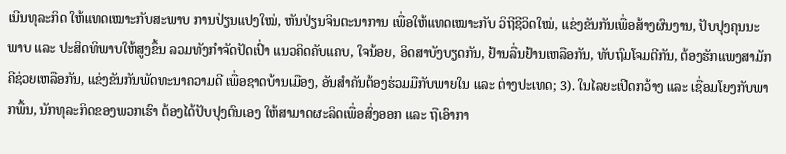ເນີນທຸລະກິດ ໃຫ້ແທດເໝາະກັບສະພາບ ການປ່ຽນແປງໃໝ່, ຫັນປ່ຽນຈິນຕະນາການ ເພື່ອໃຫ້ແທດເໝາະກັບ ວິຖີຊີວິດໃໝ່, ແຂ່ງຂັນກັນເພື່ອສ້າງຜົນງານ, ປັບປຸງຄຸນນະພາບ ແລະ ປະສິດທິພາບໃຫ້ສູງຂຶ້ນ ລວມທັງກຳຈັດປັດເປົ່າ ແນວຄິດຄັບແຄບ, ໃຈນ້ອຍ, ອິດສາບັງບຽດກັນ, ຢ້ານລື່ນຢ້ານເຫລືອກັນ, ທັບຖົມໂຈມຕີກັນ, ຕ້ອງຮັກແພງສາມັກຄີຊ່ວຍເຫລືອກັນ, ແຂ່ງຂັນກັນພັດທະນາຄວາມດີ ເພື່ອຊາດບ້ານເມືອງ, ອັນສຳຄັນຕ້ອງຮ່ວມມືກັບພາຍໃນ ແລະ ຕ່າງປະເທດ; 3). ໃນໄລຍະເປີດກວ້າງ ແລະ ເຊື່ອມໂຍງກັບພາກພື້ນ, ນັກທຸລະກິດຂອງພວກເຮົາ ຕ້ອງໄດ້ປັບປຸງຕົນເອງ ໃຫ້ສາມາດຜະລິດເພື່ອສົ່ງອອກ ແລະ ຖືເອົາກາ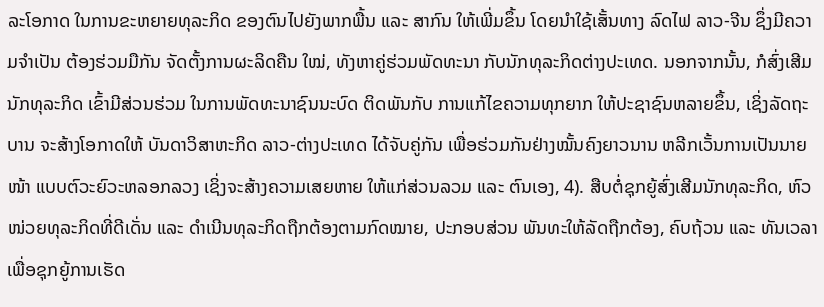ລະໂອກາດ ໃນການຂະຫຍາຍທຸລະກິດ ຂອງຕົນໄປຍັງພາກພື້ນ ແລະ ສາກົນ ໃຫ້ເພີ່ມຂຶ້ນ ໂດຍນຳໃຊ້ເສັ້ນທາງ ລົດໄຟ ລາວ-ຈີນ ຊຶ່ງມີຄວາມຈຳເປັນ ຕ້ອງຮ່ວມມືກັນ ຈັດຕັ້ງການຜະລິດຄືນ ໃໝ່, ທັງຫາຄູ່ຮ່ວມພັດທະນາ ກັບນັກທຸລະກິດຕ່າງປະເທດ. ນອກຈາກນັ້ນ, ກໍສົ່ງເສີມນັກທຸລະກິດ ເຂົ້າມີສ່ວນຮ່ວມ ໃນການພັດທະນາຊົນນະບົດ ຕິດພັນກັບ ການແກ້ໄຂຄວາມທຸກຍາກ ໃຫ້ປະຊາຊົນຫລາຍຂຶ້ນ, ເຊິ່ງລັດຖະບານ ຈະສ້າງໂອກາດໃຫ້ ບັນດາວິສາຫະກິດ ລາວ-ຕ່າງປະເທດ ໄດ້ຈັບຄູ່ກັນ ເພື່ອຮ່ວມກັນຢ່າງໝັ້ນຄົງຍາວນານ ຫລີກເວັ້ນການເປັນນາຍໜ້າ ແບບຕົວະຍົວະຫລອກລວງ ເຊິ່ງຈະສ້າງຄວາມເສຍຫາຍ ໃຫ້ແກ່ສ່ວນລວມ ແລະ ຕົນເອງ, 4). ສືບຕໍ່ຊຸກຍູ້ສົ່ງເສີມນັກທຸລະກິດ, ຫົວໜ່ວຍທຸລະກິດທີ່ດີເດັ່ນ ແລະ ດໍາເນີນທຸລະກິດຖືກຕ້ອງຕາມກົດໝາຍ, ປະກອບສ່ວນ ພັນທະໃຫ້ລັດຖືກຕ້ອງ, ຄົບຖ້ວນ ແລະ ທັນເວລາ ເພື່ອຊຸກຍູ້ການເຮັດ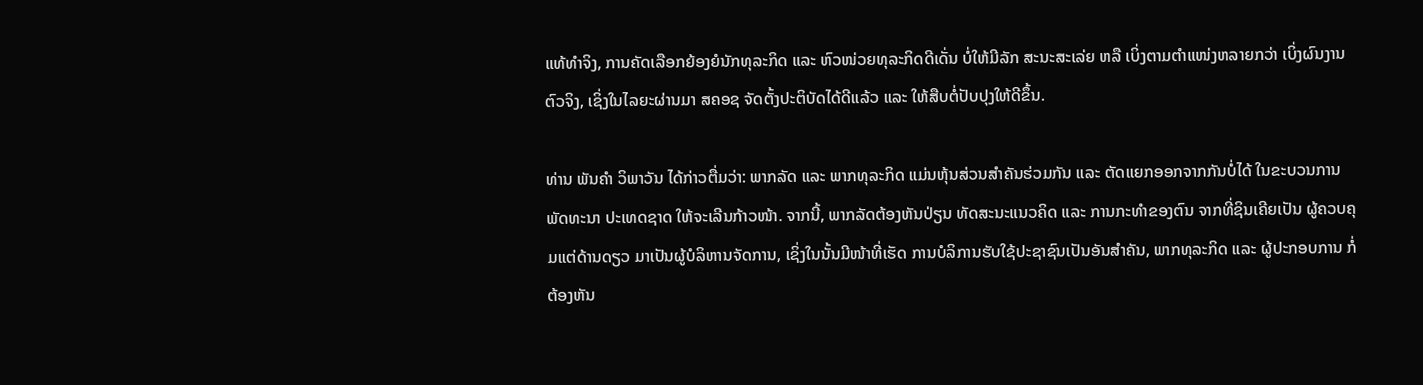ແທ້ທຳຈິງ, ການຄັດເລືອກຍ້ອງຍໍນັກທຸລະກິດ ແລະ ຫົວໜ່ວຍທຸລະກິດດີເດັ່ນ ບໍ່ໃຫ້ມີລັກ ສະນະສະເລ່ຍ ຫລື ເບິ່ງຕາມຕໍາແໜ່ງຫລາຍກວ່າ ເບິ່ງຜົນງານຕົວຈິງ, ເຊິ່ງໃນໄລຍະຜ່ານມາ ສຄອຊ ຈັດຕັ້ງປະຕິບັດໄດ້ດີແລ້ວ ແລະ ໃຫ້ສືບຕໍ່ປັບປຸງໃຫ້ດີຂຶ້ນ.

ທ່ານ ພັນຄໍາ ວິພາວັນ ໄດ້ກ່າວຕື່ມວ່າ: ພາກລັດ ແລະ ພາກທຸລະກິດ ແມ່ນຫຸ້ນສ່ວນສຳຄັນຮ່ວມກັນ ແລະ ຕັດແຍກອອກຈາກກັນບໍ່ໄດ້ ໃນຂະບວນການພັດທະນາ ປະເທດຊາດ ໃຫ້ຈະເລີນກ້າວໜ້າ. ຈາກນີ້, ພາກລັດຕ້ອງຫັນປ່ຽນ ທັດສະນະແນວຄິດ ແລະ ການກະທຳຂອງຕົນ ຈາກທີ່ຊິນເຄີຍເປັນ ຜູ້ຄວບຄຸມແຕ່ດ້ານດຽວ ມາເປັນຜູ້ບໍລິຫານຈັດການ, ເຊິ່ງໃນນັ້ນມີໜ້າທີ່ເຮັດ ການບໍລິການຮັບໃຊ້ປະຊາຊົນເປັນອັນສຳຄັນ, ພາກທຸລະກິດ ແລະ ຜູ້ປະກອບການ ກໍ່ຕ້ອງຫັນ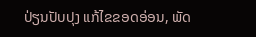ປ່ຽນປັບປຸງ ແກ້ໄຂຂອດອ່ອນ, ພັດ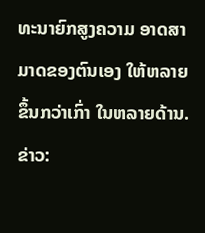ທະນາຍົກສູງຄວາມ ອາດສາມາດຂອງຕົນເອງ ໃຫ້ຫລາຍຂຶ້ນກວ່າເກົ່າ ໃນຫລາຍດ້ານ.
ຂ່າວ: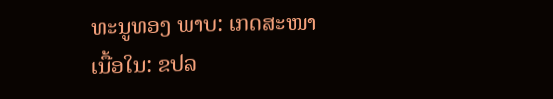ທະນູທອງ ພາບ: ເກດສະໜາ
ເນື້ອໃນ: ຂປລ